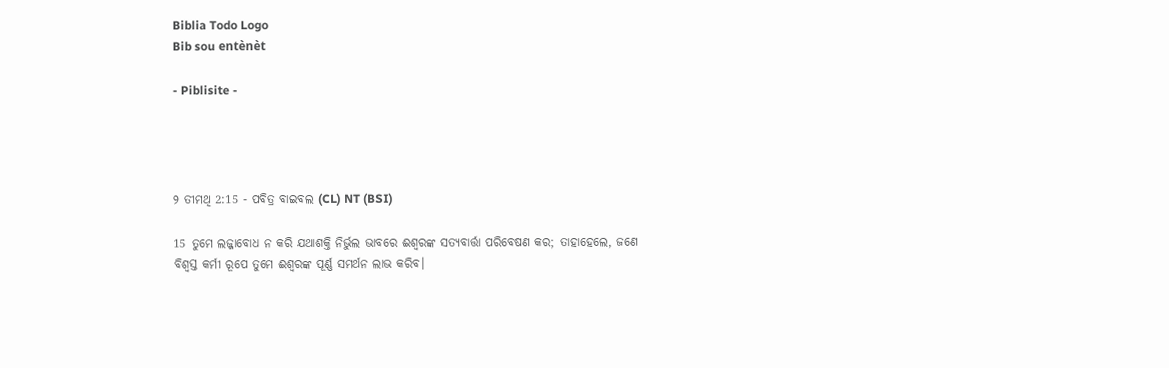Biblia Todo Logo
Bib sou entènèt

- Piblisite -




୨ ତୀମଥି 2:15 - ପବିତ୍ର ବାଇବଲ (CL) NT (BSI)

15 ତୁମେ ଲଜ୍ଜାବୋଧ ନ କରି ଯଥାଶକ୍ତି ନିର୍ଭୁଲ ଭାବରେ ଈଶ୍ୱରଙ୍କ ସତ୍ୟବାର୍ତ୍ତା ପରିବେଷଣ କର; ତାହାହେଲେ, ଜଣେ ବିଶ୍ୱସ୍ତ କର୍ମୀ ରୂପେ ତୁମେ ଈଶ୍ୱରଙ୍କ ପୂର୍ଣ୍ଣ ସମର୍ଥନ ଲାଭ କରିବ।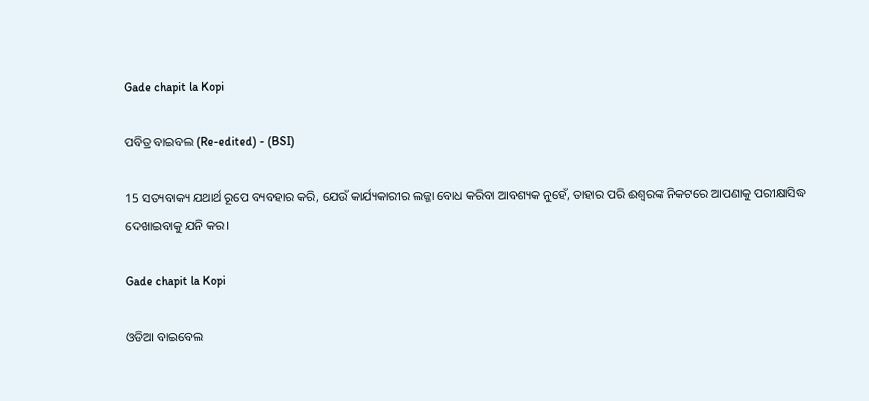Gade chapit la Kopi

ପବିତ୍ର ବାଇବଲ (Re-edited) - (BSI)

15 ସତ୍ୟବାକ୍ୟ ଯଥାର୍ଥ ରୂପେ ବ୍ୟବହାର କରି, ଯେଉଁ କାର୍ଯ୍ୟକାରୀର ଲଜ୍ଜା ବୋଧ କରିବା ଆବଶ୍ୟକ ନୁହେଁ, ତାହାର ପରି ଈଶ୍ଵରଙ୍କ ନିକଟରେ ଆପଣାକୁ ପରୀକ୍ଷାସିଦ୍ଧ ଦେଖାଇବାକୁ ଯନି କର।

Gade chapit la Kopi

ଓଡିଆ ବାଇବେଲ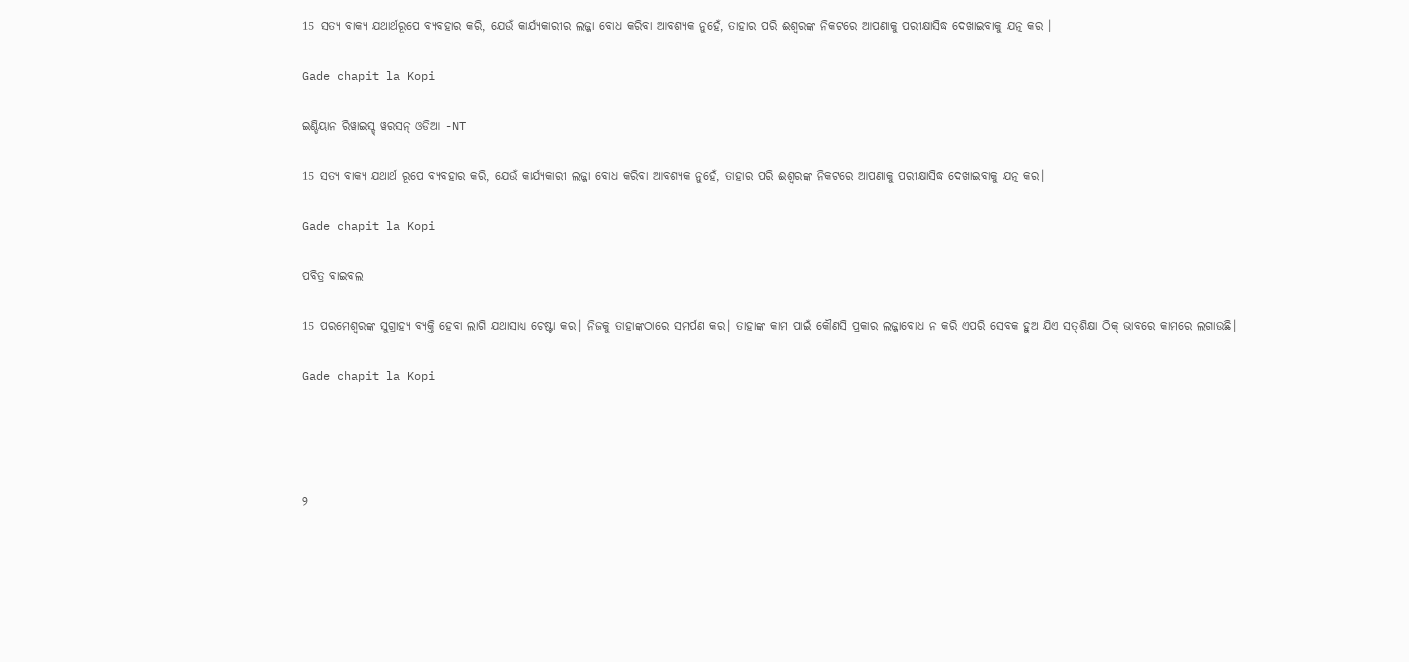15 ସତ୍ୟ ବାକ୍ୟ ଯଥାର୍ଥରୂପେ ବ୍ୟବହାର କରି, ଯେଉଁ କାର୍ଯ୍ୟକାରୀର ଲଜ୍ଜା ବୋଧ କରିବା ଆବଶ୍ୟକ ନୁହେଁ, ତାହାର ପରି ଈଶ୍ୱରଙ୍କ ନିକଟରେ ଆପଣାକୁ ପରୀକ୍ଷାସିଦ୍ଧ ଦେଖାଇବାକୁ ଯତ୍ନ କର ।

Gade chapit la Kopi

ଇଣ୍ଡିୟାନ ରିୱାଇସ୍ଡ୍ ୱରସନ୍ ଓଡିଆ -NT

15 ସତ୍ୟ ବାକ୍ୟ ଯଥାର୍ଥ ରୂପେ ବ୍ୟବହାର କରି, ଯେଉଁ କାର୍ଯ୍ୟକାରୀ ଲଜ୍ଜା ବୋଧ କରିବା ଆବଶ୍ୟକ ନୁହେଁ, ତାହାର ପରି ଈଶ୍ବରଙ୍କ ନିକଟରେ ଆପଣାକୁ ପରୀକ୍ଷାସିଦ୍ଧ ଦେଖାଇବାକୁ ଯତ୍ନ କର।

Gade chapit la Kopi

ପବିତ୍ର ବାଇବଲ

15 ପରମେଶ୍ୱରଙ୍କ ସୁଗ୍ରାହ୍ୟ ବ୍ୟକ୍ତି ହେବା ଲାଗି ଯଥାସାଧ୍ୟ ଚେଷ୍ଟା କର। ନିଜକୁ ତାହାଙ୍କଠାରେ ସମର୍ପଣ କର। ତାହାଙ୍କ କାମ ପାଇଁ କୌଣସି ପ୍ରକାର ଲଜ୍ଜାବୋଧ ନ କରି ଏପରି ସେବକ ହୁଅ ଯିଏ ସ‌ତ୍‌‌ଶିକ୍ଷା ଠିକ୍ ଭାବରେ କାମରେ ଲଗାଉଛି।

Gade chapit la Kopi




୨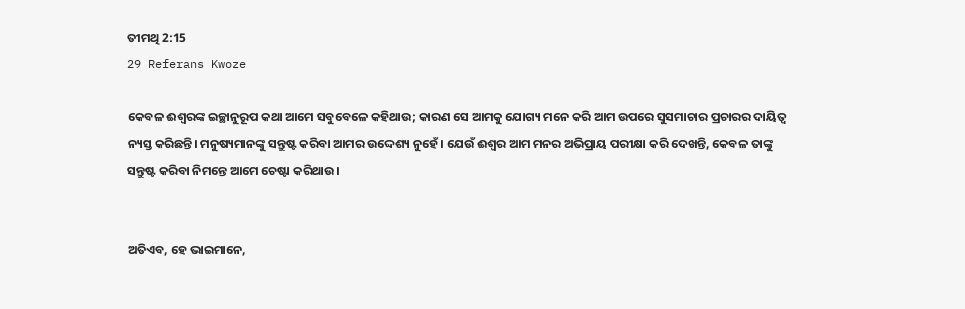ତୀମଥି 2:15
29 Referans Kwoze

କେବଳ ଈଶ୍ୱରଙ୍କ ଇଚ୍ଛାନୁରୂପ କଥା ଆମେ ସବୁବେଳେ କହିଥାଉ; କାରଣ ସେ ଆମକୁ ଯୋଗ୍ୟ ମନେ କରି ଆମ ଉପରେ ସୁସମାଚାର ପ୍ରଚାରର ଦାୟିତ୍ୱ ନ୍ୟସ୍ତ କରିଛନ୍ତି। ମନୁଷ୍ୟମାନଙ୍କୁ ସନ୍ତୁଷ୍ଟ କରିବା ଆମର ଉଦ୍ଦେଶ୍ୟ ନୁହେଁ। ଯେଉଁ ଈଶ୍ୱର ଆମ ମନର ଅଭିପ୍ରାୟ ପରୀକ୍ଷା କରି ଦେଖନ୍ତି, କେବଳ ତାଙ୍କୁ ସନ୍ତୁଷ୍ଟ କରିବା ନିମନ୍ତେ ଆମେ ଚେଷ୍ଟା କରିଥାଉ।


ଅତିଏବ, ହେ ଭାଇମାନେ,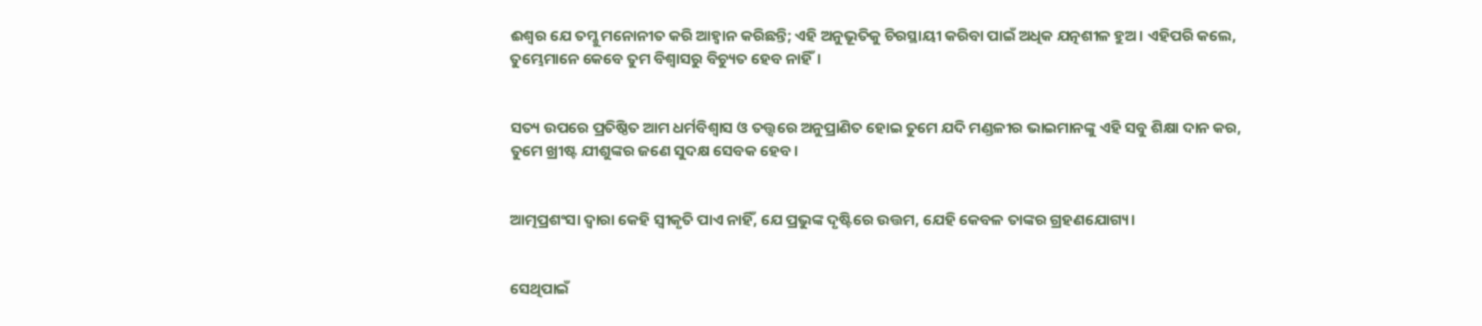ଈଶ୍ୱର ଯେ ତମ୍କୁ ମନୋନୀତ କରି ଆହ୍ୱାନ କରିଛନ୍ତି; ଏହି ଅନୁଭୂତିକୁ ଚିରସ୍ଥାୟୀ କରିବା ପାଇଁ ଅଧିକ ଯତ୍ନଶୀଳ ହୁଅ। ଏହିପରି କଲେ, ତୁମ୍ଭେମାନେ କେବେ ତୁମ ବିଶ୍ୱାସରୁ ବିଚ୍ୟୁତ ହେବ ନାହିଁ।


ସତ୍ୟ ଉପରେ ପ୍ରତିଷ୍ଠିତ ଆମ ଧର୍ମବିଶ୍ୱାସ ଓ ତତ୍ତ୍ୱରେ ଅନୁପ୍ରାଣିତ ହୋଇ ତୁମେ ଯଦି ମଣ୍ଡଳୀର ଭାଇମାନଙ୍କୁ ଏହି ସବୁ ଶିକ୍ଷା ଦାନ କର, ତୁମେ ଖ୍ରୀଷ୍ଟ ଯୀଶୁଙ୍କର ଜଣେ ସୁଦକ୍ଷ ସେବକ ହେବ।


ଆତ୍ମପ୍ରଶଂସା ଦ୍ୱାରା କେହି ସ୍ୱୀକୃତି ପାଏ ନାହିଁ, ଯେ ପ୍ରଭୁଙ୍କ ଦୃଷ୍ଟିରେ ଉତ୍ତମ, ଯେହି କେବଳ ତାଙ୍କର ଗ୍ରହଣଯୋଗ୍ୟ।


ସେଥିପାଇଁ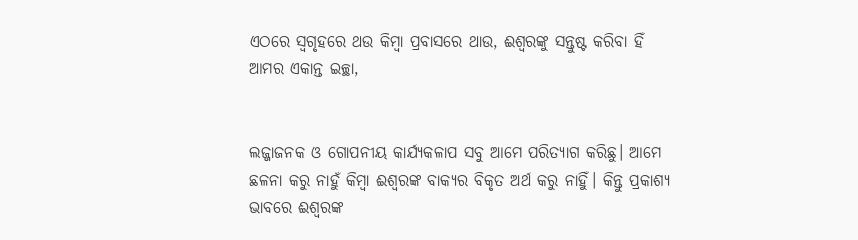ଏଠରେ ସ୍ୱଗୃହରେ ଥଉ କିମ୍ବା ପ୍ରବାସରେ ଥାଉ, ଈଶ୍ୱରଙ୍କୁ ସନ୍ତୁଷ୍ଟ କରିବା ହିଁ ଆମର ଏକାନ୍ତ ଇଚ୍ଛା,


ଲଜ୍ଜାଜନକ ଓ ଗୋପନୀୟ କାର୍ଯ୍ୟକଳାପ ସବୁ ଆମେ ପରିତ୍ୟାଗ କରିଛୁ। ଆମେ ଛଳନା କରୁ ନାହୁଁ କିମ୍ବା ଈଶ୍ୱରଙ୍କ ବାକ୍ୟର ବିକୃତ ଅର୍ଥ କରୁ ନାହିୁଁ। କିନ୍ତୁ ପ୍ରକାଶ୍ୟ ଭାବରେ ଈଶ୍ୱରଙ୍କ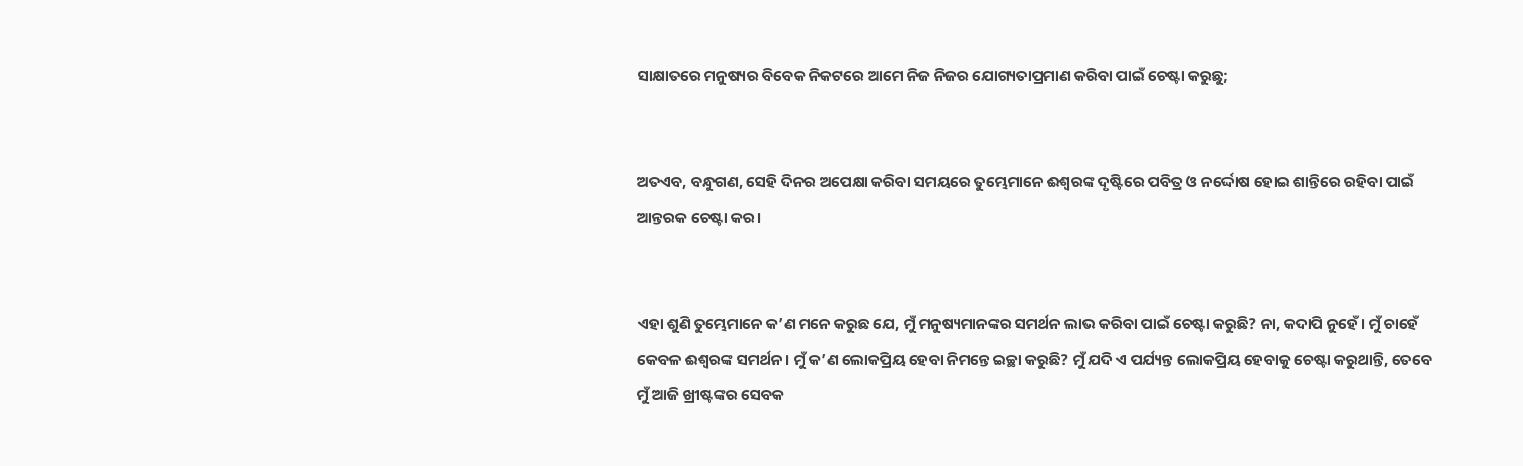ସାକ୍ଷାତରେ ମନୁଷ୍ୟର ବିବେକ ନିକଟରେ ଆମେ ନିଜ ନିଜର ଯୋଗ୍ୟତାପ୍ରମାଣ କରିବା ପାଇଁ ଚେଷ୍ଟା କରୁଛୁ;


ଅତଏବ, ବନ୍ଧୁଗଣ, ସେହି ଦିନର ଅପେକ୍ଷା କରିବା ସମୟରେ ତୁମ୍ଭେମାନେ ଈଶ୍ୱରଙ୍କ ଦୃଷ୍ଟିରେ ପବିତ୍ର ଓ ନର୍ଦ୍ଦୋଷ ହୋଇ ଶାନ୍ତିରେ ରହିବା ପାଇଁ ଆନ୍ତରକ ଚେଷ୍ଟା କର।


ଏହା ଶୁଣି ତୁମ୍ଭେମାନେ କ’ଣ ମନେ କରୁଛ ଯେ, ମୁଁ ମନୁଷ୍ୟମାନଙ୍କର ସମର୍ଥନ ଲାଭ କରିବା ପାଇଁ ଚେଷ୍ଟା କରୁଛି? ନା, କଦାପି ନୁହେଁ। ମୁଁ ଚାହେଁ କେବଳ ଈଶ୍ୱରଙ୍କ ସମର୍ଥନ। ମୁଁ କ’ଣ ଲୋକପ୍ରିୟ ହେବା ନିମନ୍ତେ ଇଚ୍ଛା କରୁଛି? ମୁଁ ଯଦି ଏ ପର୍ଯ୍ୟନ୍ତ ଲୋକପ୍ରିୟ ହେବାକୁ ଚେଷ୍ଟା କରୁଥାନ୍ତି, ତେବେ ମୁଁ ଆଜି ଖ୍ରୀଷ୍ଟଙ୍କର ସେବକ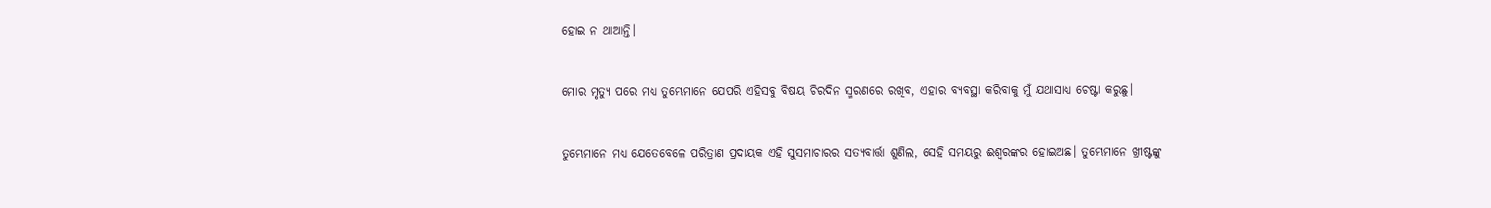ହୋଇ ନ ଥାଆନ୍ତି।


ମୋର ମୃତ୍ୟୁ ପରେ ମଧ୍ୟ ତୁମ୍ଭେମାନେ ଯେପରି ଏହିସବୁ ବିଷୟ ଚିରଦିନ ସ୍ମରଣରେ ରଖିବ, ଏହାର ବ୍ୟବସ୍ଥା କରିବାକୁ ମୁଁ ଯଥାସାଧ୍ୟ ଚେଷ୍ଟା କରୁଛୁ।


ତୁମ୍ଭେମାନେ ମଧ୍ୟ ଯେତେବେଳେ ପରିତ୍ରାଣ ପ୍ରଦାୟକ ଏହି ସୁସମାଚାରର ସତ୍ୟବାର୍ତ୍ତା ଶୁଣିଲ, ସେହି ସମୟରୁ ଈଶ୍ୱରଙ୍କର ହୋଇଅଛ। ତୁମ୍ଭେମାନେ ଖ୍ରୀଷ୍ଟଙ୍କୁ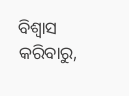ବିଶ୍ୱାସ କରିବାରୁ,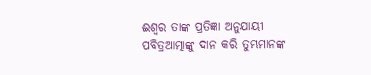ଈଶ୍ୱର ତାଙ୍କ ପ୍ରତିଜ୍ଞା ଅନୁଯାୟୀ ପବିତ୍ରଆତ୍ମାଙ୍କୁ ଦାନ କରି ତୁମ୍ଭମାନଙ୍କ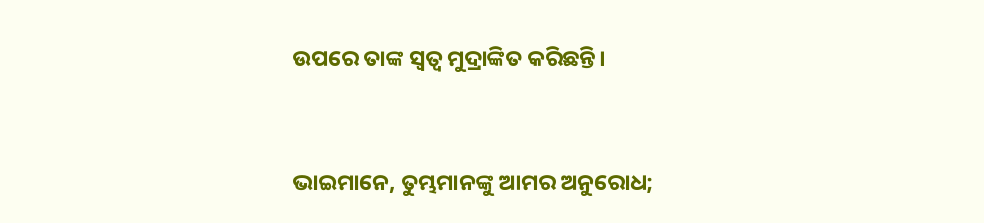ଉପରେ ତାଙ୍କ ସ୍ୱତ୍ୱ ମୁଦ୍ରାଙ୍କିତ କରିଛନ୍ତି।


ଭାଇମାନେ, ତୁମ୍ଭମାନଙ୍କୁ ଆମର ଅନୁରୋଧ;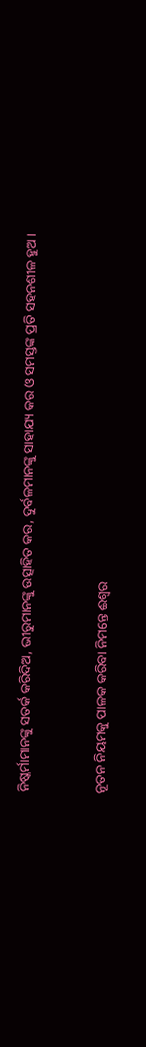ନିଷ୍କର୍ମାମାନଙ୍କୁ ସତର୍କ କରିଦିଅ, ଭୀରୁମାନଙ୍କୁ ଉତ୍ସାହିତ କର, ଦୁର୍ବଳମାନଙ୍କୁ ସାହାଯ୍ୟ କର ଓ ସମସ୍ତଙ୍କ ପ୍ରତି ସହନଶୀଳ ହୁଅ।


ନୂତନ ନିୟମକୁ ପାଳକ କରିବା ନିମନ୍ତେ ଈଶ୍ୱର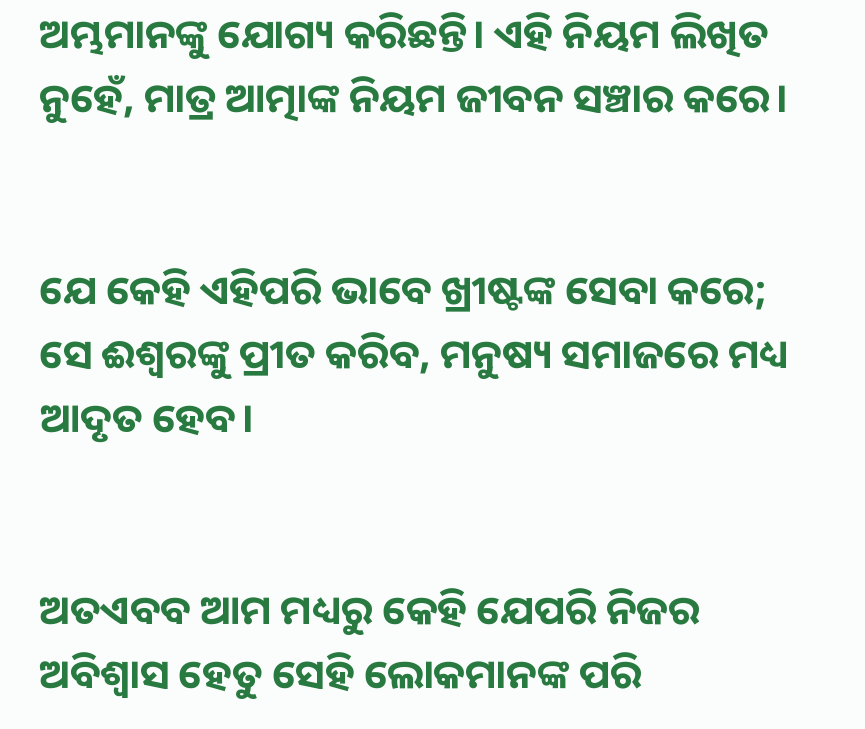ଅମ୍ଭମାନଙ୍କୁ ଯୋଗ୍ୟ କରିଛନ୍ତି। ଏହି ନିୟମ ଲିଖିତ ନୁହେଁ, ମାତ୍ର ଆତ୍ମାଙ୍କ ନିୟମ ଜୀବନ ସଞ୍ଚାର କରେ।


ଯେ କେହି ଏହିପରି ଭାବେ ଖ୍ରୀଷ୍ଟଙ୍କ ସେବା କରେ; ସେ ଈଶ୍ୱରଙ୍କୁ ପ୍ରୀତ କରିବ, ମନୁଷ୍ୟ ସମାଜରେ ମଧ୍ୟ ଆଦୃତ ହେବ।


ଅତଏବବ ଆମ ମଧ୍ୟରୁ କେହି ଯେପରି ନିଜର ଅବିଶ୍ୱାସ ହେତୁ ସେହି ଲୋକମାନଙ୍କ ପରି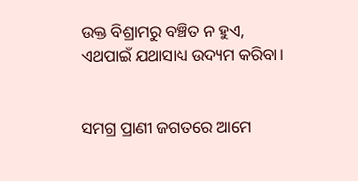ଉକ୍ତ ବିଶ୍ରାମରୁ ବଞ୍ଚିତ ନ ହୁଏ, ଏଥପାଇଁ ଯଥାସାଧ୍ୟ ଉଦ୍ୟମ କରିବା।


ସମଗ୍ର ପ୍ରାଣୀ ଜଗତରେ ଆମେ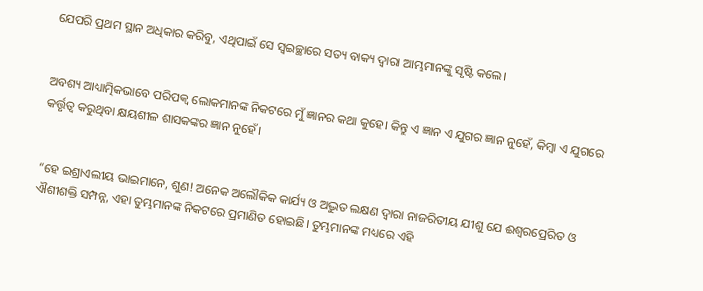ଯେପରି ପ୍ରଥମ ସ୍ଥାନ ଅଧିକାର କରିବୁ, ଏଥିପାଇଁ ସେ ସ୍ୱଇଚ୍ଛାରେ ସତ୍ୟ ବାକ୍ୟ ଦ୍ୱାରା ଆମ୍ଭମାନଙ୍କୁ ସୃଷ୍ଟି କଲେ।


ଅବଶ୍ୟ ଆଧ୍ୟାତ୍ମିକଭାବେ ପରିପକ୍ୱ ଲୋକମାନଙ୍କ ନିକଟରେ ମୁଁ ଜ୍ଞାନର କଥା କୁହେ। କିନ୍ତୁ ଏ ଜ୍ଞାନ ଏ ଯୁଗର ଜ୍ଞାନ ନୁହେଁ, କିମ୍ବା ଏ ଯୁଗରେ କର୍ତ୍ତୃତ୍ୱ କରୁଥିବା କ୍ଷୟଶୀଳ ଶାସକଙ୍କର ଜ୍ଞାନ ନୁହେଁ।


“ହେ ଇଶ୍ରାଏଲୀୟ ଭାଇମାନେ, ଶୁଣ! ଅନେକ ଅଲୌକିକ କାର୍ଯ୍ୟ ଓ ଅଦ୍ଭୁତ ଲକ୍ଷଣ ଦ୍ୱାରା ନାଜରିତୀୟ ଯୀଶୁ ଯେ ଈଶ୍ୱରପ୍ରେରିତ ଓ ଐଶୀଶକ୍ତି ସମ୍ପନ୍ନ, ଏହା ତୁମ୍ଭମାନଙ୍କ ନିକଟରେ ପ୍ରମାଣିତ ହୋଇଛି। ତୁମ୍ଭମାନଙ୍କ ମଧ୍ୟରେ ଏହି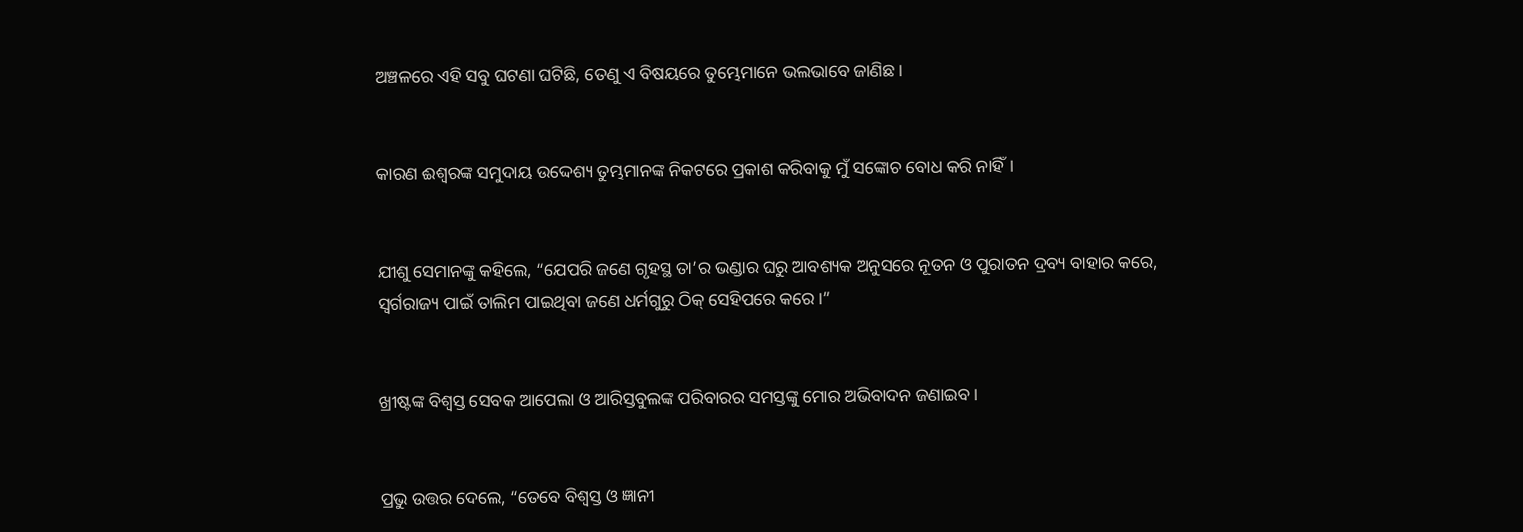ଅଞ୍ଚଳରେ ଏହି ସବୁ ଘଟଣା ଘଟିଛି, ତେଣୁ ଏ ବିଷୟରେ ତୁମ୍ଭେମାନେ ଭଲଭାବେ ଜାଣିଛ।


କାରଣ ଈଶ୍ୱରଙ୍କ ସମୁଦାୟ ଉଦ୍ଦେଶ୍ୟ ତୁମ୍ଭମାନଙ୍କ ନିକଟରେ ପ୍ରକାଶ କରିବାକୁ ମୁଁ ସଙ୍କୋଚ ବୋଧ କରି ନାହିଁ।


ଯୀଶୁ ସେମାନଙ୍କୁ କହିଲେ, “ଯେପରି ଜଣେ ଗୃହସ୍ଥ ତା’ର ଭଣ୍ଡାର ଘରୁ ଆବଶ୍ୟକ ଅନୁସରେ ନୂତନ ଓ ପୁରାତନ ଦ୍ରବ୍ୟ ବାହାର କରେ, ସ୍ୱର୍ଗରାଜ୍ୟ ପାଇଁ ତାଲିମ ପାଇଥିବା ଜଣେ ଧର୍ମଗୁରୁ ଠିକ୍ ସେହିପରେ କରେ।”


ଖ୍ରୀଷ୍ଟଙ୍କ ବିଶ୍ୱସ୍ତ ସେବକ ଆପେଲା ଓ ଆରିସ୍ତବୁଲଙ୍କ ପରିବାରର ସମସ୍ତଙ୍କୁ ମୋର ଅଭିବାଦନ ଜଣାଇବ।


ପ୍ରଭୁ ଉତ୍ତର ଦେଲେ, “ତେବେ ବିଶ୍ୱସ୍ତ ଓ ଜ୍ଞାନୀ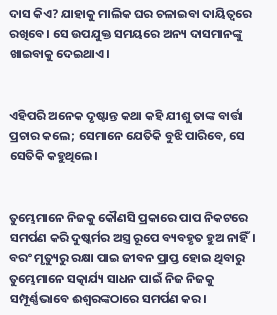ଦାସ କିଏ? ଯାହାକୁ ମାଲିକ ଘର ଚଳାଇବା ଦାୟିତ୍ୱରେ ରଖିବେ। ସେ ଉପଯୁକ୍ତ ସମୟରେ ଅନ୍ୟ ଦାସମାନଙ୍କୁ ଖାଇବାକୁ ଦେଇଥାଏ।


ଏହିପରି ଅନେକ ଦୃଷ୍ଟାନ୍ତ କଥା କହି ଯୀଶୁ ତାଙ୍କ ବାର୍ତ୍ତା ପ୍ରଚାର କଲେ; ସେମାନେ ଯେତିକି ବୁଝି ପାରିବେ, ସେ ସେତିକି କହୁଥିଲେ।


ତୁମ୍ଭେମାନେ ନିଜକୁ କୌଣସି ପ୍ରକାରେ ପାପ ନିକଟରେ ସମର୍ପଣ କରି ଦୁଷ୍କର୍ମର ଅସ୍ତ୍ର ରୂପେ ବ୍ୟବହୃତ ହୁଅ ନାହିଁ। ବରଂ ମୃତ୍ୟୁରୁ ରକ୍ଷା ପାଇ ଜୀବନ ପ୍ରାପ୍ତ ହୋଇ ଥିବାରୁ ତୁମ୍ଭେମାନେ ସତ୍କାର୍ଯ୍ୟ ସାଧନ ପାଇଁ ନିଜ ନିଜକୁ ସମ୍ପୂର୍ଣ୍ଣଭାବେ ଈଶ୍ୱରଙ୍କଠାରେ ସମର୍ପଣ କର।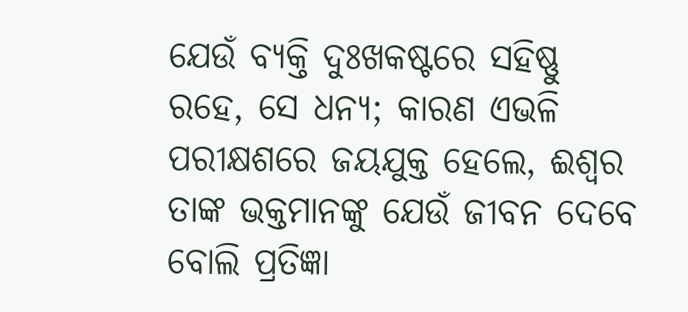ଯେଉଁ ବ୍ୟକ୍ତି ଦୁଃଖକଷ୍ଟରେ ସହିଷ୍ଣୁ ରହେ, ସେ ଧନ୍ୟ; କାରଣ ଏଭଳି ପରୀକ୍ଷଶରେ ଜୟଯୁକ୍ତ ହେଲେ, ଈଶ୍ୱର ତାଙ୍କ ଭକ୍ତମାନଙ୍କୁ ଯେଉଁ ଜୀବନ ଦେବେ ବୋଲି ପ୍ରତିଜ୍ଞା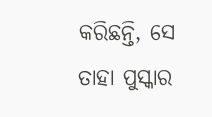କରିଛନ୍ତି, ସେ ତାହା ପୁସ୍କାର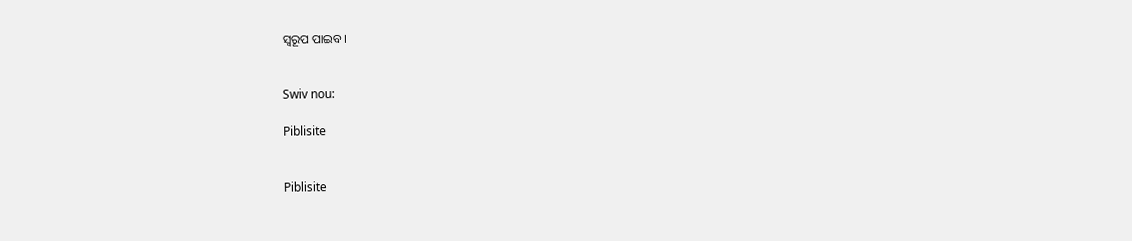ସ୍ୱରୂପ ପାଇବ।


Swiv nou:

Piblisite


Piblisite